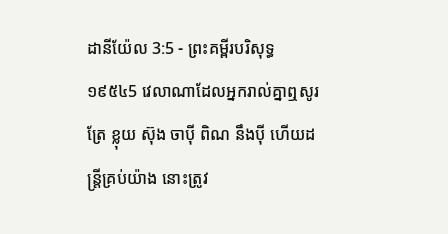ដានីយ៉ែល 3:5 - ព្រះគម្ពីរបរិសុទ្ធ ១៩៥៤5 វេលាណាដែលអ្នករាល់គ្នាឮសូរត្រែ ខ្លុយ ស៊ុង ចាប៉ី ពិណ នឹងប៉ី ហើយដន្ត្រីគ្រប់យ៉ាង នោះត្រូវ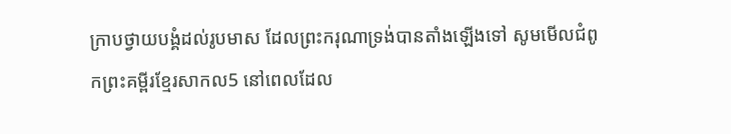ក្រាបថ្វាយបង្គំដល់រូបមាស ដែលព្រះករុណាទ្រង់បានតាំងឡើងទៅ សូមមើលជំពូកព្រះគម្ពីរខ្មែរសាកល5 នៅពេលដែល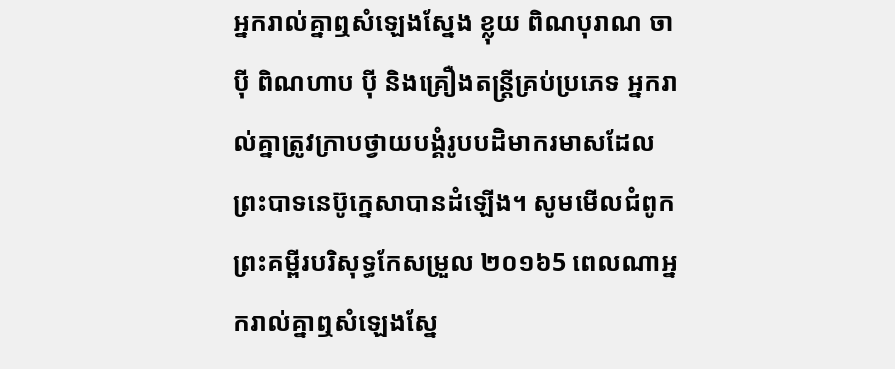អ្នករាល់គ្នាឮសំឡេងស្នែង ខ្លុយ ពិណបុរាណ ចាប៉ី ពិណហាប ប៉ី និងគ្រឿងតន្ត្រីគ្រប់ប្រភេទ អ្នករាល់គ្នាត្រូវក្រាបថ្វាយបង្គំរូបបដិមាករមាសដែលព្រះបាទនេប៊ូក្នេសាបានដំឡើង។ សូមមើលជំពូកព្រះគម្ពីរបរិសុទ្ធកែសម្រួល ២០១៦5 ពេលណាអ្នករាល់គ្នាឮសំឡេងស្នែ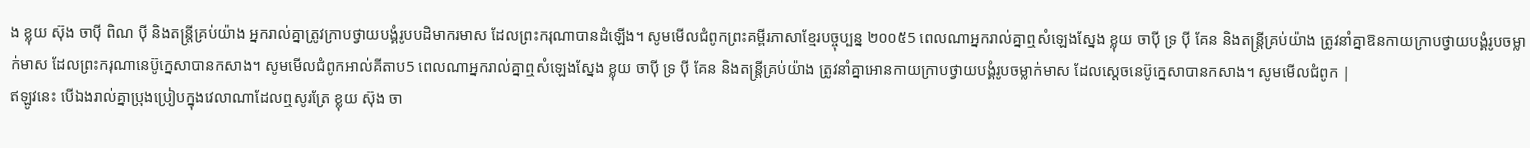ង ខ្លុយ ស៊ុង ចាប៉ី ពិណ ប៉ី និងតន្ត្រីគ្រប់យ៉ាង អ្នករាល់គ្នាត្រូវក្រាបថ្វាយបង្គំរូបបដិមាករមាស ដែលព្រះករុណាបានដំឡើង។ សូមមើលជំពូកព្រះគម្ពីរភាសាខ្មែរបច្ចុប្បន្ន ២០០៥5 ពេលណាអ្នករាល់គ្នាឮសំឡេងស្នែង ខ្លុយ ចាប៉ី ទ្រ ប៉ី គែន និងតន្ត្រីគ្រប់យ៉ាង ត្រូវនាំគ្នាឱនកាយក្រាបថ្វាយបង្គំរូបចម្លាក់មាស ដែលព្រះករុណានេប៊ូក្នេសាបានកសាង។ សូមមើលជំពូកអាល់គីតាប5 ពេលណាអ្នករាល់គ្នាឮសំឡេងស្នែង ខ្លុយ ចាប៉ី ទ្រ ប៉ី គែន និងតន្ត្រីគ្រប់យ៉ាង ត្រូវនាំគ្នាអោនកាយក្រាបថ្វាយបង្គំរូបចម្លាក់មាស ដែលស្តេចនេប៊ូក្នេសាបានកសាង។ សូមមើលជំពូក |
ឥឡូវនេះ បើឯងរាល់គ្នាប្រុងប្រៀបក្នុងវេលាណាដែលឮសូរត្រែ ខ្លុយ ស៊ុង ចា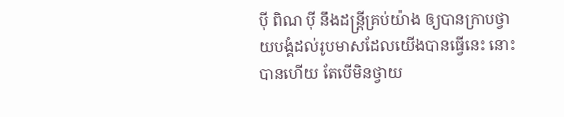ប៉ី ពិណ ប៉ី នឹងដន្ត្រីគ្រប់យ៉ាង ឲ្យបានក្រាបថ្វាយបង្គំដល់រូបមាសដែលយើងបានធ្វើនេះ នោះបានហើយ តែបើមិនថ្វាយ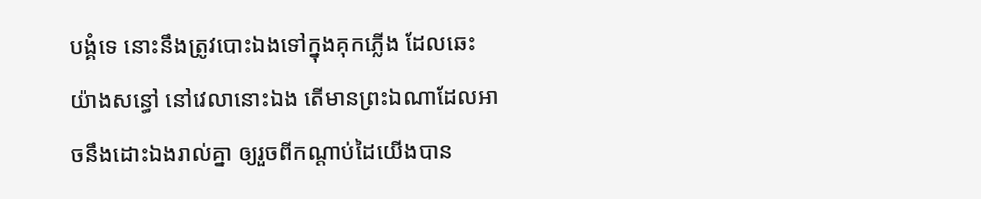បង្គំទេ នោះនឹងត្រូវបោះឯងទៅក្នុងគុកភ្លើង ដែលឆេះយ៉ាងសន្ធៅ នៅវេលានោះឯង តើមានព្រះឯណាដែលអាចនឹងដោះឯងរាល់គ្នា ឲ្យរួចពីកណ្តាប់ដៃយើងបាន